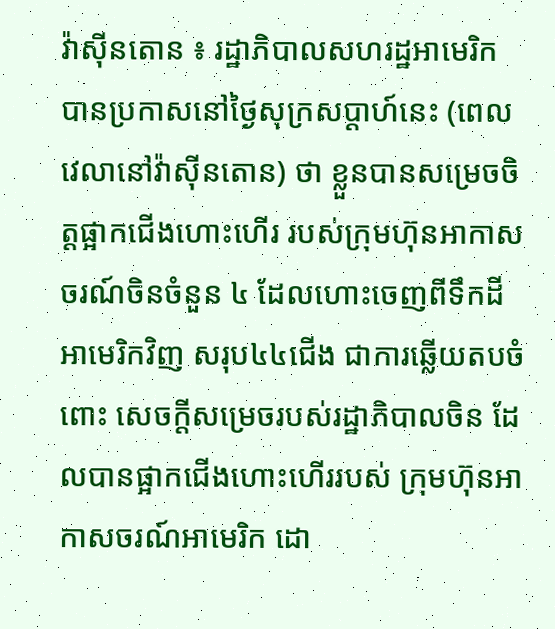វ៉ាស៊ីនតោន ៖ រដ្ឋាភិបាលសហរដ្ឋអាមេរិក បានប្រកាសនៅថ្ងៃសុក្រសប្តាហ៍នេះ (ពេលវេលានៅវ៉ាស៊ីនតោន) ថា ខ្លួនបានសម្រេចចិត្តផ្អាកជើងហោះហើរ របស់ក្រុមហ៊ុនអាកាសចរណ៍ចិនចំនួន ៤ ដែលហោះចេញពីទឹកដីអាមេរិកវិញ សរុប៤៤ជើង ជាការឆ្លើយតបចំពោះ សេចក្តីសម្រេចរបស់រដ្ឋាភិបាលចិន ដែលបានផ្អាកជើងហោះហើររបស់ ក្រុមហ៊ុនអាកាសចរណ៍អាមេរិក ដោ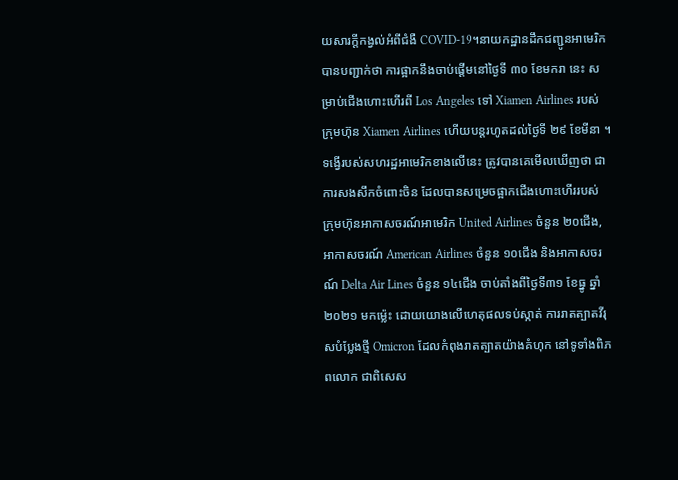យសារក្តីកង្វល់អំពីជំងឺ COVID-19។នាយកដ្ឋានដឹកជញ្ជូនអាមេរិក បានបញ្ជាក់ថា ការផ្អាកនឹងចាប់ផ្តើមនៅថ្ងៃទី ៣០ ខែមករា នេះ សម្រាប់ជើងហោះហើរពី Los Angeles ទៅ Xiamen Airlines របស់ក្រុមហ៊ុន Xiamen Airlines ហើយបន្តរហូតដល់ថ្ងៃទី ២៩ ខែមីនា ។ទង្វើរបស់សហរដ្ឋអាមេរិកខាងលើនេះ ត្រូវបានគេមើលឃើញថា ជាការសងសឹកចំពោះចិន ដែលបានសម្រេចផ្អាកជើងហោះហើររបស់ ក្រុមហ៊ុនអាកាសចរណ៍អាមេរិក United Airlines ចំនួន ២០ជើង, អាកាសចរណ៍ American Airlines ចំនួន ១០ជើង និងអាកាសចរណ៍ Delta Air Lines ចំនួន ១៤ជើង ចាប់តាំងពីថ្ងៃទី៣១ ខែធ្នូ ឆ្នាំ២០២១ មកម្ល៉េះ ដោយយោងលើហេតុផលទប់ស្កាត់ ការរាតត្បាតវីរុសបំប្លែងថ្មី Omicron ដែលកំពុងរាតត្បាតយ៉ាងគំហុក នៅទូទាំងពិភពលោក ជាពិសេស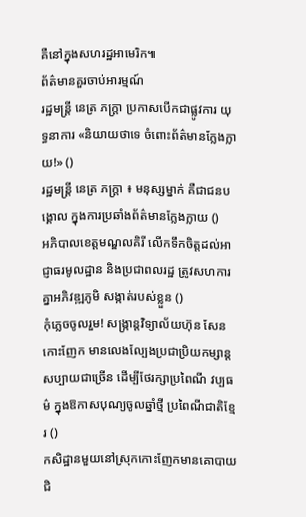គឺនៅក្នុងសហរដ្ឋអាមេរិក៕
ព័ត៌មានគួរចាប់អារម្មណ៍
រដ្ឋមន្ត្រី នេត្រ ភក្ត្រា ប្រកាសបើកជាផ្លូវការ យុទ្ធនាការ «និយាយថាទេ ចំពោះព័ត៌មានក្លែងក្លាយ!» ()
រដ្ឋមន្ត្រី នេត្រ ភក្ត្រា ៖ មនុស្សម្នាក់ គឺជាជនបង្គោល ក្នុងការប្រឆាំងព័ត៌មានក្លែងក្លាយ ()
អភិបាលខេត្តមណ្ឌលគិរី លើកទឹកចិត្តដល់អាជ្ញាធរមូលដ្ឋាន និងប្រជាពលរដ្ឋ ត្រូវសហការគ្នាអភិវឌ្ឍភូមិ សង្កាត់របស់ខ្លួន ()
កុំភ្លេចចូលរួម! សង្ក្រាន្តវិទ្យាល័យហ៊ុន សែន កោះញែក មានលេងល្បែងប្រជាប្រិយកម្សាន្តសប្បាយជាច្រើន ដើម្បីថែរក្សាប្រពៃណី វប្បធម៌ ក្នុងឱកាសបុណ្យចូលឆ្នាំថ្មី ប្រពៃណីជាតិខ្មែរ ()
កសិដ្ឋានមួយនៅស្រុកកោះញែកមានគោបាយ ជិ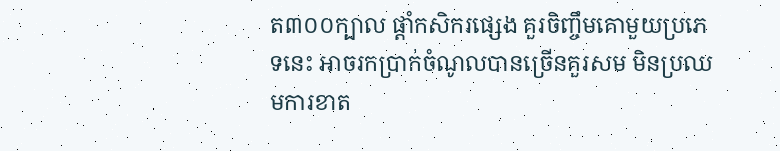ត៣០០ក្បាល ផ្ដាំកសិករផ្សេង គួរចិញ្ចឹមគោមួយប្រភេទនេះ អាចរកប្រាក់ចំណូលបានច្រើនគួរសម មិនប្រឈមការខាត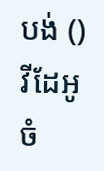បង់ ()
វីដែអូ
ចំ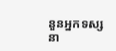នួនអ្នកទស្សនា